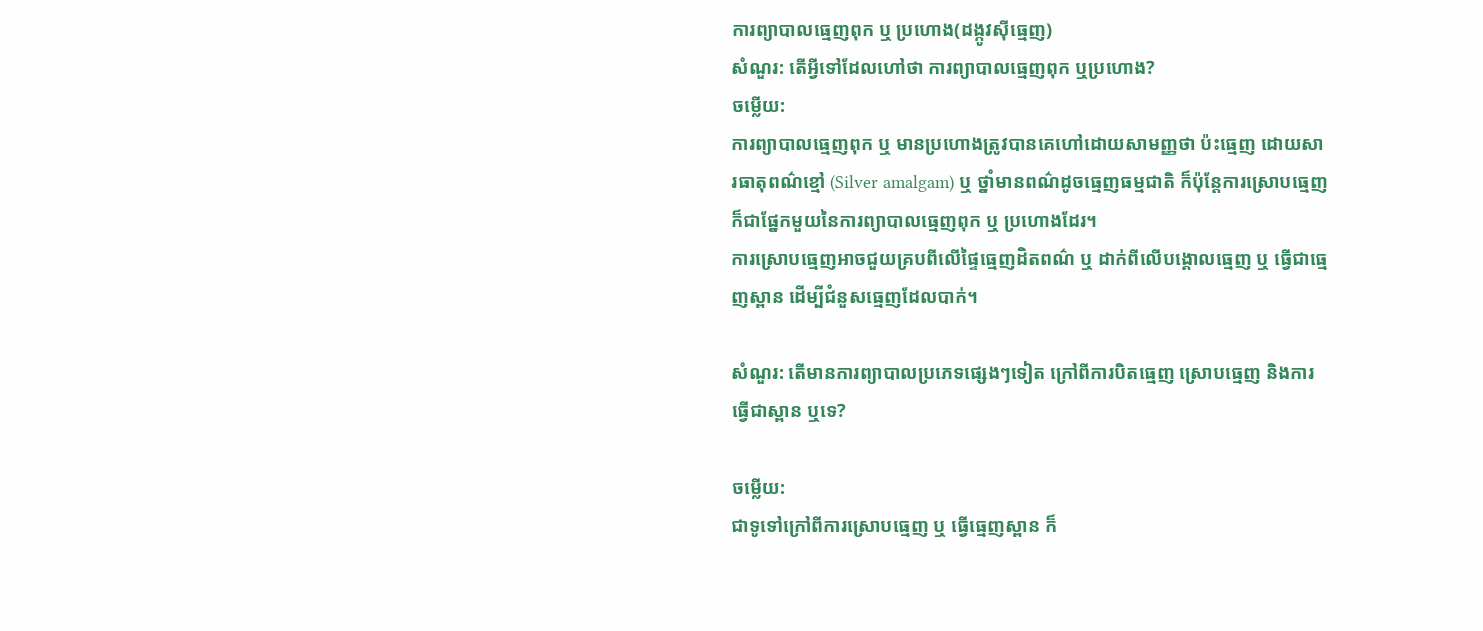ការព្យាបាលធ្មេញពុក ឬ ប្រហោង(ដង្កូវស៊ីធ្មេញ)
សំណួរ: តើអ្វីទៅដែលហៅថា ការព្យាបាលធ្មេញពុក ឬប្រហោង?
ចម្លើយ:
ការព្យាបាលធ្មេញពុក ឬ មានប្រហោងត្រូវបានគេហៅដោយសាមញ្ញថា ប៉ះធ្មេញ ដោយសារធាតុពណ៌ខ្មៅ (Silver amalgam) ឬ ថ្នាំមានពណ៌ដូចធ្មេញធម្មជាតិ ក៏ប៉ុន្តែការស្រោបធ្មេញក៏ជាផ្នែកមួយនៃការព្យាបាលធ្មេញពុក ឬ ប្រហោងដែរ។
ការស្រោបធ្មេញអាចជួយគ្របពីលើផ្ទៃធ្មេញដិតពណ៌ ឬ ដាក់ពីលើបង្គោលធ្មេញ ឬ ធ្វើជាធ្មេញស្ពាន ដើម្បីជំនួសធ្មេញដែលបាក់។

សំណួរ: តើមានការព្យាបាលប្រភេទផ្សេងៗទៀត ក្រៅពីការបិតធ្មេញ ស្រោបធ្មេញ និងការធ្វើជាស្ពាន ឬទេ?

ចម្លើយ:
ជាទូទៅក្រៅពីការស្រោបធ្មេញ ឬ ធ្វើធ្មេញស្ពាន ក៏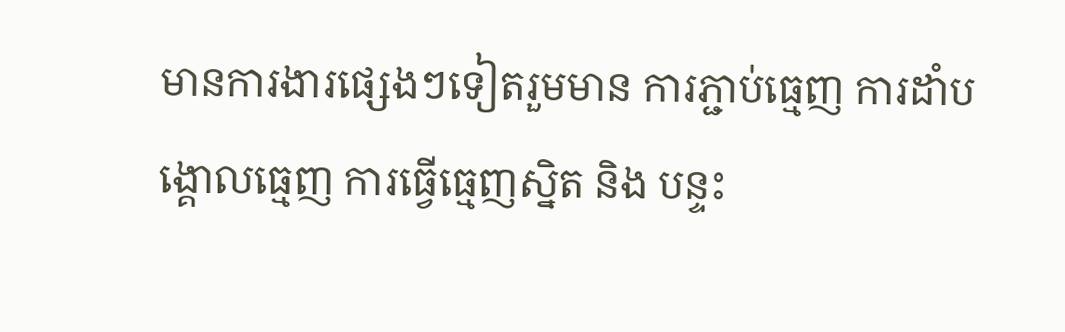មានការងារផ្សេងៗទៀតរួមមាន ការភ្ជាប់ធ្មេញ ការដាំបង្គោលធ្មេញ ការធ្វើធ្មេញស្និត និង បន្ទះ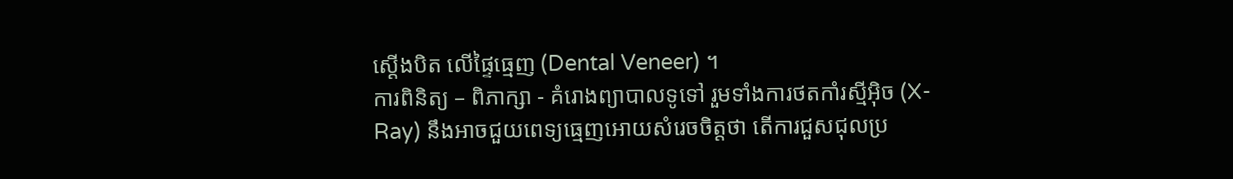ស្តើងបិត លើផ្ទៃធ្មេញ (Dental Veneer) ។
ការពិនិត្យ – ពិភាក្សា - គំរោងព្យាបាលទូទៅ រួមទាំងការថតកាំរស្មីអុិច (X-Ray) នឹងអាចជួយពេទ្យធ្មេញអោយសំរេចចិត្តថា តើការជួសជុលប្រ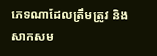ភេទណាដែលត្រឹមត្រូវ និងសាកសម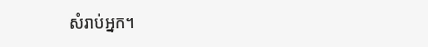សំរាប់អ្នក។